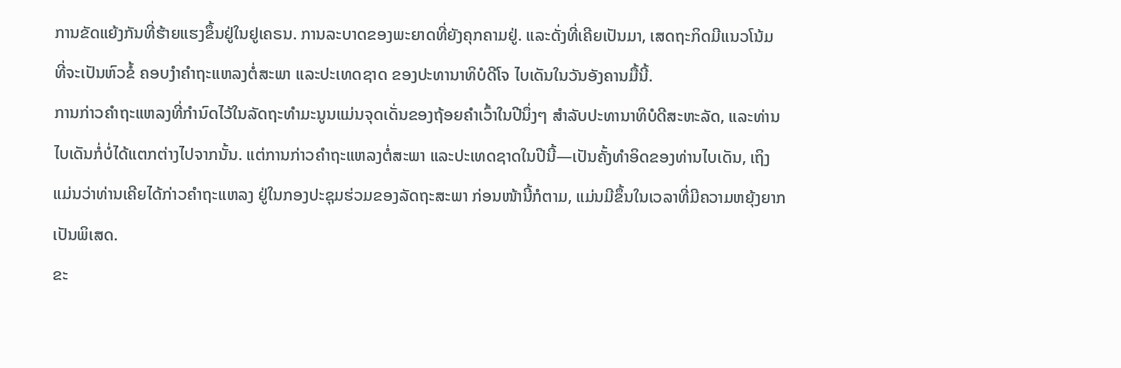ການຂັດແຍ້ງກັນທີ່ຮ້າຍແຮງຂຶ້ນຢູ່ໃນຢູເຄຣນ. ການລະບາດຂອງພະຍາດທີ່ຍັງຄຸກຄາມຢູ່. ແລະດັ່ງທີ່ເຄີຍເປັນມາ, ເສດຖະກິດມີແນວໂນ້ມ ທີ່ຈະເປັນຫົວຂໍ້ ຄອບງໍາຄຳຖະແຫລງຕໍ່ສະພາ ແລະປະເທດຊາດ ຂອງປະທານາທິບໍດີໂຈ ໄບເດັນໃນວັນອັງຄານມື້ນີ້.
ການກ່າວຄຳຖະແຫລງທີ່ກຳນົດໄວ້ໃນລັດຖະທຳມະນູນແມ່ນຈຸດເດັ່ນຂອງຖ້ອຍຄຳເວົ້າໃນປີນຶ່ງໆ ສຳລັບປະທານາທິບໍດີສະຫະລັດ, ແລະທ່ານໄບເດັນກໍ່ບໍ່ໄດ້ແຕກຕ່າງໄປຈາກນັ້ນ. ແຕ່ການກ່າວຄຳຖະແຫລງຕໍ່ສະພາ ແລະປະເທດຊາດໃນປີນີ້—ເປັນຄັ້ງທຳອິດຂອງທ່ານໄບເດັນ, ເຖິງແມ່ນວ່າທ່ານເຄີຍໄດ້ກ່າວຄຳຖະແຫລງ ຢູ່ໃນກອງປະຊຸມຮ່ວມຂອງລັດຖະສະພາ ກ່ອນໜ້ານີ້ກໍຕາມ, ແມ່ນມີຂຶ້ນໃນເວລາທີ່ມີຄວາມຫຍຸ້ງຍາກເປັນພິເສດ.
ຂະ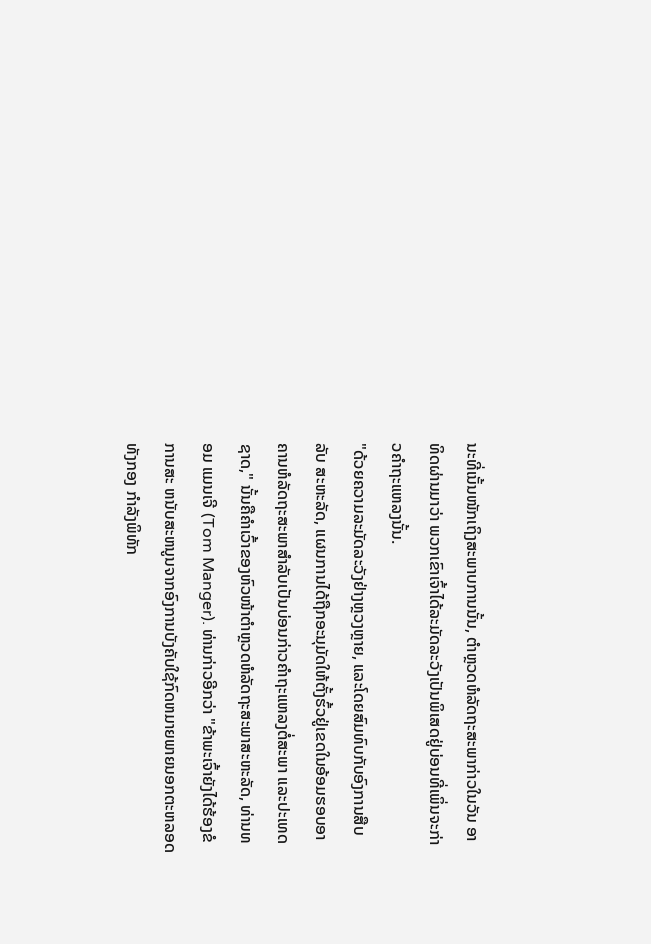ນະທີ່ເນັ້ນໜັກເຖິງສະພາບການນັ້ນ, ຕຳຫຼວດຫໍລັດຖະສະພາກ່າວໃນວັນ ອາທິດຜ່ານມາວ່າ ພວກເຂົາເຈົ້າໄດ້ລະມັດລະວັງເປັນພິເສດຢູ່ບ່ອນທີ່ເພິ່ນຈະກ່າວຄຳຖະແຫລງນັ້ນ.
"ດ້ວຍຄວາມລະມັດລະວັງຢ່າງຫຼວງຫຼາຍ, ແລະໂດຍສົມທົບກັບອົງການສືບລັບ ສະຫະລັດ, ແຜນການໄດ້ຖືກອະນຸມັດໃຫ້ຕັ້ງຮົ້ວຢູ່ເຂດໃນອ້ອມຮອບອາຄານຫໍລັດຖະສະພາສໍາລັບເປັນບ່ອນກ່າວຄຳຖະແຫລງຕໍ່ສະພາ ແລະປະເທດຊາດ," ນັ້ນຄືຄຳເວົ້າຂອງຫົວໜ້າຕໍາຫຼວດຫໍລັດຖະສະພາສະຫະລັດ, ທ່ານທອມ ແມນເຈີ (Tom Manger). ທ່ານກ່າວອີກວ່າ "ຂ້າພະເຈົ້າຍັງໄດ້ຮ້ອງຂໍການສະ ຫນັບສະຫນູນຈາກອົງການບັງຄັບໃຊ້ກົດຫມາຍພາຍນອກຕະຫລອດທັງກອງ ກໍາລັງພິທັກ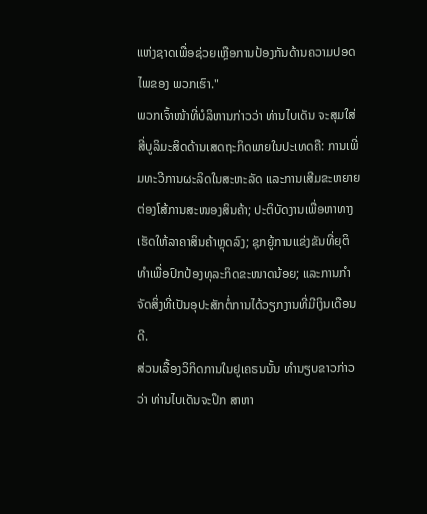ແຫ່ງຊາດເພື່ອຊ່ວຍເຫຼືອການປ້ອງກັນດ້ານຄວາມປອດໄພຂອງ ພວກເຮົາ."
ພວກເຈົ້າໜ້າທີ່ບໍລິຫານກ່າວວ່າ ທ່ານໄບເດັນ ຈະສຸມໃສ່ ສີ່ບູລິມະສິດດ້ານເສດຖະກິດພາຍໃນປະເທດຄື: ການເພີ່ມທະວີການຜະລິດໃນສະຫະລັດ ແລະການເສີມຂະຫຍາຍຕ່ອງໂສ້ການສະໜອງສິນຄ້າ; ປະຕິບັດງານເພື່ອຫາທາງ ເຮັດໃຫ້ລາຄາສິນຄ້າຫຼຸດລົງ; ຊຸກຍູ້ການແຂ່ງຂັນທີ່ຍຸຕິທຳເພື່ອປົກປ້ອງທຸລະກິດຂະໜາດນ້ອຍ; ແລະການກຳຈັດສິ່ງທີ່ເປັນອຸປະສັກຕໍ່ການໄດ້ວຽກງານທີ່ມີເງິນເດືອນດີ.
ສ່ວນເລື້ອງວິກິດການໃນຢູເຄຣນນັ້ນ ທຳນຽບຂາວກ່າວວ່າ ທ່ານໄບເດັນຈະປຶກ ສາຫາ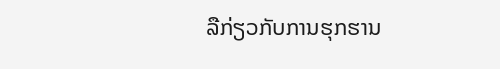ລືກ່ຽວກັບການຮຸກຮານ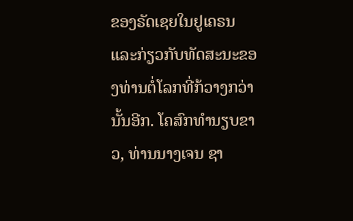ຂອງຣັດເຊຍໃນຢູເຄຣນ ແລະກ່ຽວກັບທັດສະນະຂອງທ່ານຕໍ່ໂລກທີ່ກ້ວາງກວ່ານັ້ນອີກ. ໂຄສົກທຳນຽບຂາວ, ທ່ານນາງເຈນ ຊາ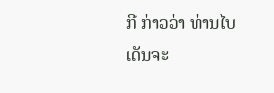ກີ ກ່າວວ່າ ທ່ານໄບເດັນຈະ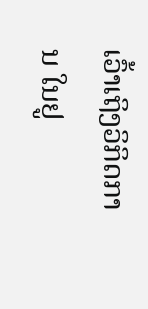ເວົ້າເຖິງວິກິດການ ໃນຢູ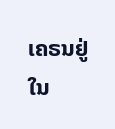ເຄຣນຢູ່ໃນ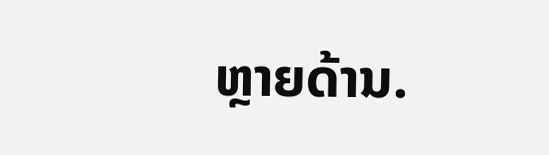ຫຼາຍດ້ານ.